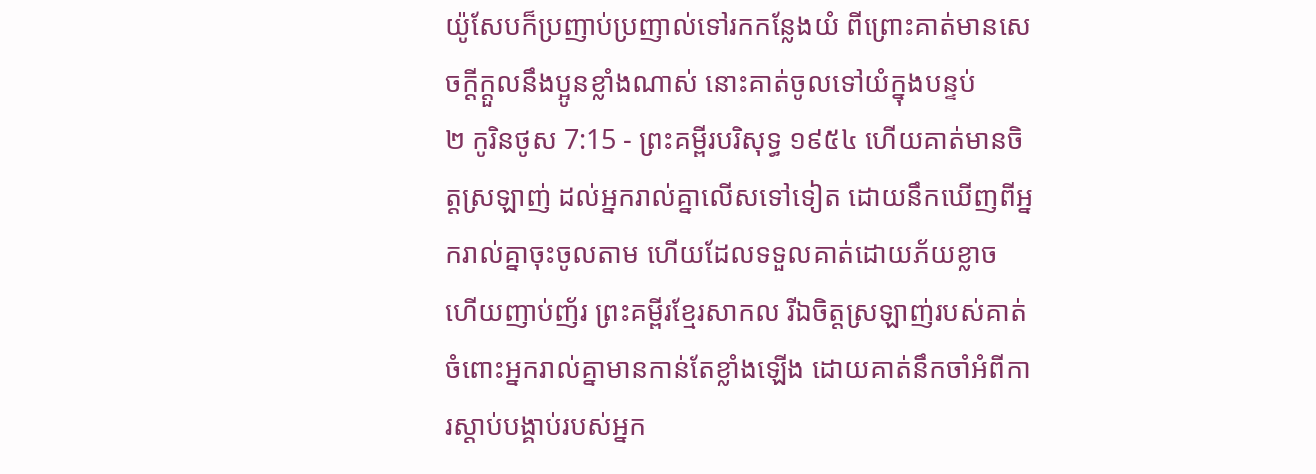យ៉ូសែបក៏ប្រញាប់ប្រញាល់ទៅរកកន្លែងយំ ពីព្រោះគាត់មានសេចក្ដីក្តួលនឹងប្អូនខ្លាំងណាស់ នោះគាត់ចូលទៅយំក្នុងបន្ទប់
២ កូរិនថូស 7:15 - ព្រះគម្ពីរបរិសុទ្ធ ១៩៥៤ ហើយគាត់មានចិត្តស្រឡាញ់ ដល់អ្នករាល់គ្នាលើសទៅទៀត ដោយនឹកឃើញពីអ្នករាល់គ្នាចុះចូលតាម ហើយដែលទទួលគាត់ដោយភ័យខ្លាច ហើយញាប់ញ័រ ព្រះគម្ពីរខ្មែរសាកល រីឯចិត្តស្រឡាញ់របស់គាត់ចំពោះអ្នករាល់គ្នាមានកាន់តែខ្លាំងឡើង ដោយគាត់នឹកចាំអំពីការស្ដាប់បង្គាប់របស់អ្នក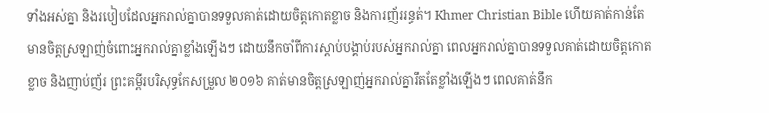ទាំងអស់គ្នា និងរបៀបដែលអ្នករាល់គ្នាបានទទួលគាត់ដោយចិត្តកោតខ្លាច និងការញ័ររន្ធត់។ Khmer Christian Bible ហើយគាត់កាន់តែមានចិត្ដស្រឡាញ់ចំពោះអ្នករាល់គ្នាខ្លាំងឡើងៗ ដោយនឹកចាំពីការស្ដាប់បង្គាប់របស់អ្នករាល់គ្នា ពេលអ្នករាល់គ្នាបានទទួលគាត់ដោយចិត្ដកោតខ្លាច និងញាប់ញ័រ ព្រះគម្ពីរបរិសុទ្ធកែសម្រួល ២០១៦ គាត់មានចិត្តស្រឡាញ់អ្នករាល់គ្នារឹតតែខ្លាំងឡើងៗ ពេលគាត់នឹក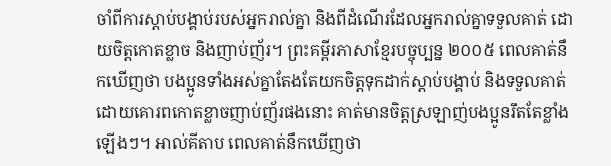ចាំពីការស្ដាប់បង្គាប់របស់អ្នករាល់គ្នា និងពីដំណើរដែលអ្នករាល់គ្នាទទួលគាត់ ដោយចិត្តកោតខ្លាច និងញាប់ញ័រ។ ព្រះគម្ពីរភាសាខ្មែរបច្ចុប្បន្ន ២០០៥ ពេលគាត់នឹកឃើញថា បងប្អូនទាំងអស់គ្នាតែងតែយកចិត្តទុកដាក់ស្ដាប់បង្គាប់ និងទទួលគាត់ដោយគោរពកោតខ្លាចញាប់ញ័រផងនោះ គាត់មានចិត្តស្រឡាញ់បងប្អូនរឹតតែខ្លាំងឡើងៗ។ អាល់គីតាប ពេលគាត់នឹកឃើញថា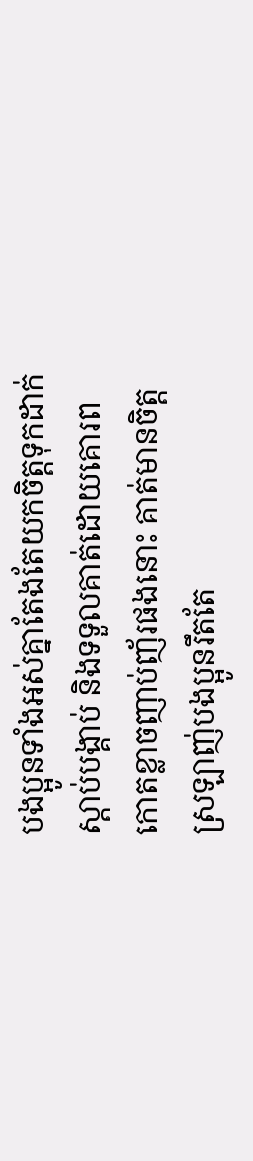បងប្អូនទាំងអស់គ្នាតែងតែយកចិត្ដទុកដាក់ស្ដាប់បង្គាប់ និងទទួលគាត់ដោយគោរពកោតខ្លាចញាប់ញ័រផងនោះ គាត់មានចិត្ដស្រឡាញ់បងប្អូនរឹតតែ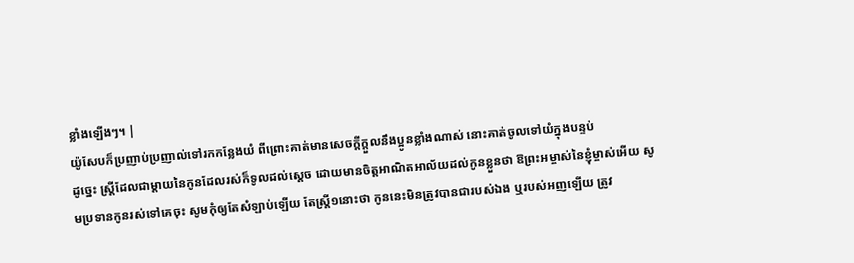ខ្លាំងឡើងៗ។ |
យ៉ូសែបក៏ប្រញាប់ប្រញាល់ទៅរកកន្លែងយំ ពីព្រោះគាត់មានសេចក្ដីក្តួលនឹងប្អូនខ្លាំងណាស់ នោះគាត់ចូលទៅយំក្នុងបន្ទប់
ដូច្នេះ ស្ត្រីដែលជាម្តាយនៃកូនដែលរស់ក៏ទូលដល់ស្តេច ដោយមានចិត្តអាណិតអាល័យដល់កូនខ្លួនថា ឱព្រះអម្ចាស់នៃខ្ញុំម្ចាស់អើយ សូមប្រទានកូនរស់ទៅគេចុះ សូមកុំឲ្យតែសំឡាប់ឡើយ តែស្ត្រី១នោះថា កូននេះមិនត្រូវបានជារបស់ឯង ឬរបស់អញឡើយ ត្រូវ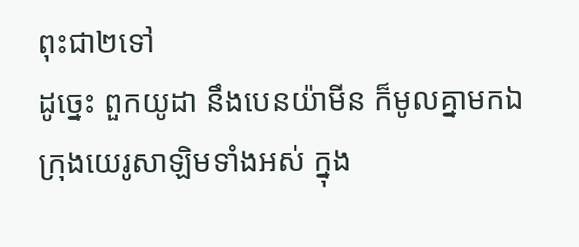ពុះជា២ទៅ
ដូច្នេះ ពួកយូដា នឹងបេនយ៉ាមីន ក៏មូលគ្នាមកឯក្រុងយេរូសាឡិមទាំងអស់ ក្នុង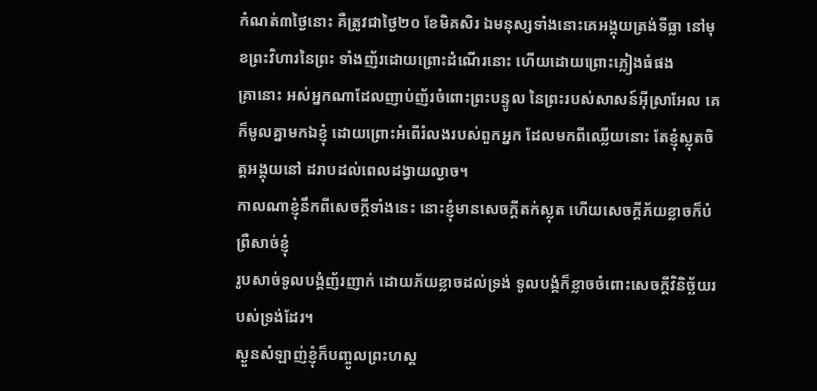កំណត់៣ថ្ងៃនោះ គឺត្រូវជាថ្ងៃ២០ ខែមិគសិរ ឯមនុស្សទាំងនោះគេអង្គុយត្រង់ទីធ្លា នៅមុខព្រះវិហារនៃព្រះ ទាំងញ័រដោយព្រោះដំណើរនោះ ហើយដោយព្រោះភ្លៀងធំផង
គ្រានោះ អស់អ្នកណាដែលញាប់ញ័រចំពោះព្រះបន្ទូល នៃព្រះរបស់សាសន៍អ៊ីស្រាអែល គេក៏មូលគ្នាមកឯខ្ញុំ ដោយព្រោះអំពើរំលងរបស់ពួកអ្នក ដែលមកពីឈ្លើយនោះ តែខ្ញុំស្លុតចិត្តអង្គុយនៅ ដរាបដល់ពេលដង្វាយល្ងាច។
កាលណាខ្ញុំនឹកពីសេចក្ដីទាំងនេះ នោះខ្ញុំមានសេចក្ដីតក់ស្លុត ហើយសេចក្ដីភ័យខ្លាចក៏បំព្រឺសាច់ខ្ញុំ
រូបសាច់ទូលបង្គំញ័រញាក់ ដោយភ័យខ្លាចដល់ទ្រង់ ទូលបង្គំក៏ខ្លាចចំពោះសេចក្ដីវិនិច្ឆ័យរបស់ទ្រង់ដែរ។
ស្ងួនសំឡាញ់ខ្ញុំក៏បញ្ចូលព្រះហស្ត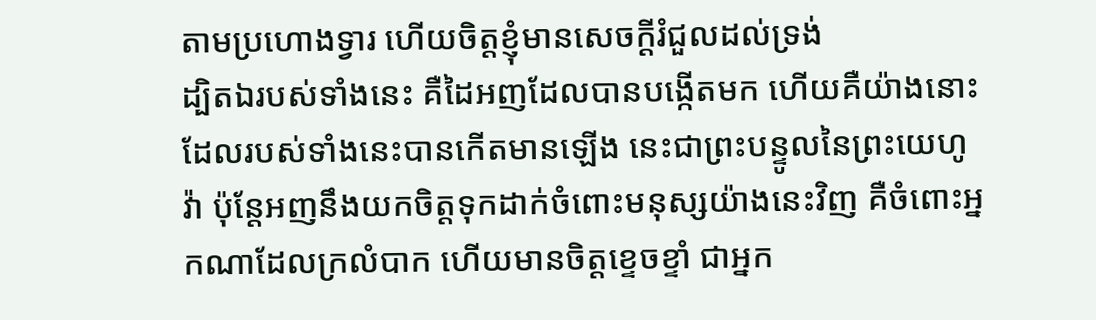តាមប្រហោងទ្វារ ហើយចិត្តខ្ញុំមានសេចក្ដីរំជួលដល់ទ្រង់
ដ្បិតឯរបស់ទាំងនេះ គឺដៃអញដែលបានបង្កើតមក ហើយគឺយ៉ាងនោះដែលរបស់ទាំងនេះបានកើតមានឡើង នេះជាព្រះបន្ទូលនៃព្រះយេហូវ៉ា ប៉ុន្តែអញនឹងយកចិត្តទុកដាក់ចំពោះមនុស្សយ៉ាងនេះវិញ គឺចំពោះអ្នកណាដែលក្រលំបាក ហើយមានចិត្តខ្ទេចខ្ទាំ ជាអ្នក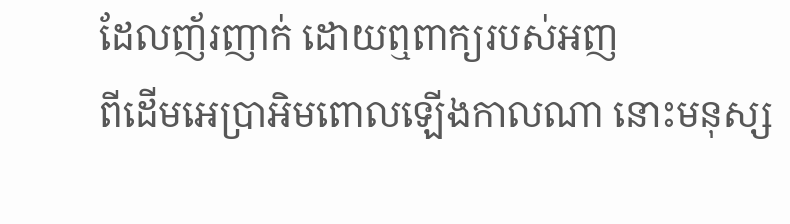ដែលញ័រញាក់ ដោយឮពាក្យរបស់អញ
ពីដើមអេប្រាអិមពោលឡើងកាលណា នោះមនុស្ស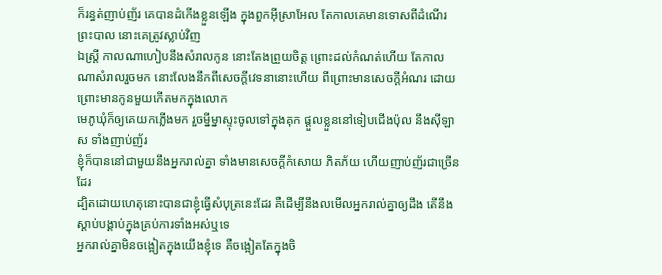ក៏រន្ធត់ញាប់ញ័រ គេបានដំកើងខ្លួនឡើង ក្នុងពួកអ៊ីស្រាអែល តែកាលគេមានទោសពីដំណើរព្រះបាល នោះគេត្រូវស្លាប់វិញ
ឯស្ត្រី កាលណាហៀបនឹងសំរាលកូន នោះតែងព្រួយចិត្ត ព្រោះដល់កំណត់ហើយ តែកាលណាសំរាលរួចមក នោះលែងនឹកពីសេចក្ដីវេទនានោះហើយ ពីព្រោះមានសេចក្ដីអំណរ ដោយព្រោះមានកូនមួយកើតមកក្នុងលោក
មេភូឃុំក៏ឲ្យគេយកភ្លើងមក រួចម្នីម្នាស្ទុះចូលទៅក្នុងគុក ផ្តួលខ្លួននៅទៀបជើងប៉ុល នឹងស៊ីឡាស ទាំងញាប់ញ័រ
ខ្ញុំក៏បាននៅជាមួយនឹងអ្នករាល់គ្នា ទាំងមានសេចក្ដីកំសោយ ភិតភ័យ ហើយញាប់ញ័រជាច្រើនដែរ
ដ្បិតដោយហេតុនោះបានជាខ្ញុំធ្វើសំបុត្រនេះដែរ គឺដើម្បីនឹងលមើលអ្នករាល់គ្នាឲ្យដឹង តើនឹងស្តាប់បង្គាប់ក្នុងគ្រប់ការទាំងអស់ឬទេ
អ្នករាល់គ្នាមិនចង្អៀតក្នុងយើងខ្ញុំទេ គឺចង្អៀតតែក្នុងចិ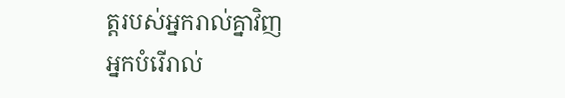ត្តរបស់អ្នករាល់គ្នាវិញ
អ្នកបំរើរាល់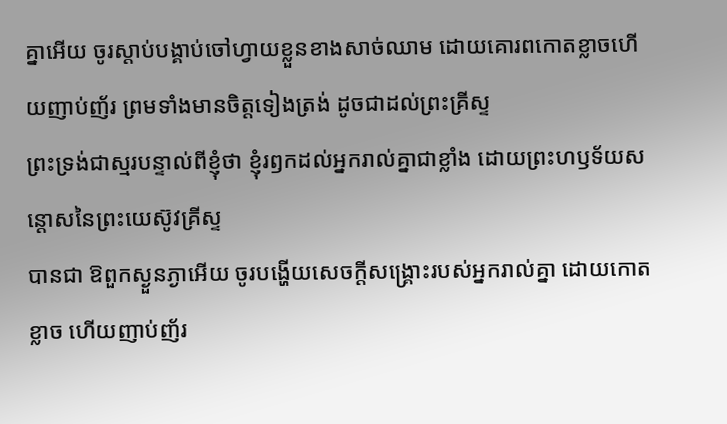គ្នាអើយ ចូរស្តាប់បង្គាប់ចៅហ្វាយខ្លួនខាងសាច់ឈាម ដោយគោរពកោតខ្លាចហើយញាប់ញ័រ ព្រមទាំងមានចិត្តទៀងត្រង់ ដូចជាដល់ព្រះគ្រីស្ទ
ព្រះទ្រង់ជាស្មរបន្ទាល់ពីខ្ញុំថា ខ្ញុំរឭកដល់អ្នករាល់គ្នាជាខ្លាំង ដោយព្រះហឫទ័យសន្តោសនៃព្រះយេស៊ូវគ្រីស្ទ
បានជា ឱពួកស្ងួនភ្ងាអើយ ចូរបង្ហើយសេចក្ដីសង្គ្រោះរបស់អ្នករាល់គ្នា ដោយកោតខ្លាច ហើយញាប់ញ័រ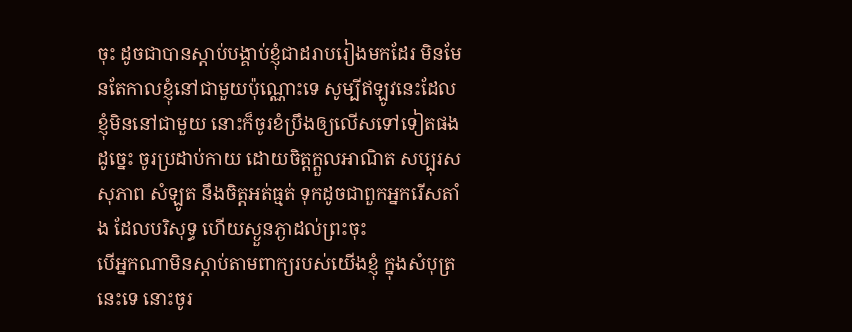ចុះ ដូចជាបានស្តាប់បង្គាប់ខ្ញុំជាដរាបរៀងមកដែរ មិនមែនតែកាលខ្ញុំនៅជាមួយប៉ុណ្ណោះទេ សូម្បីឥឡូវនេះដែលខ្ញុំមិននៅជាមួយ នោះក៏ចូរខំប្រឹងឲ្យលើសទៅទៀតផង
ដូច្នេះ ចូរប្រដាប់កាយ ដោយចិត្តក្តួលអាណិត សប្បុរស សុភាព សំឡូត នឹងចិត្តអត់ធ្មត់ ទុកដូចជាពួកអ្នករើសតាំង ដែលបរិសុទ្ធ ហើយស្ងួនភ្ងាដល់ព្រះចុះ
បើអ្នកណាមិនស្តាប់តាមពាក្យរបស់យើងខ្ញុំ ក្នុងសំបុត្រនេះទេ នោះចូរ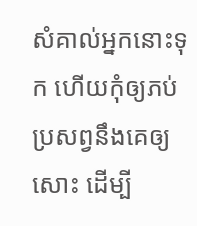សំគាល់អ្នកនោះទុក ហើយកុំឲ្យភប់ប្រសព្វនឹងគេឲ្យសោះ ដើម្បី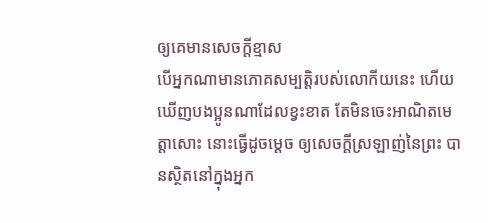ឲ្យគេមានសេចក្ដីខ្មាស
បើអ្នកណាមានភោគសម្បត្តិរបស់លោកីយនេះ ហើយឃើញបងប្អូនណាដែលខ្វះខាត តែមិនចេះអាណិតមេត្តាសោះ នោះធ្វើដូចម្តេច ឲ្យសេចក្ដីស្រឡាញ់នៃព្រះ បានស្ថិតនៅក្នុងអ្នក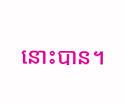នោះបាន។